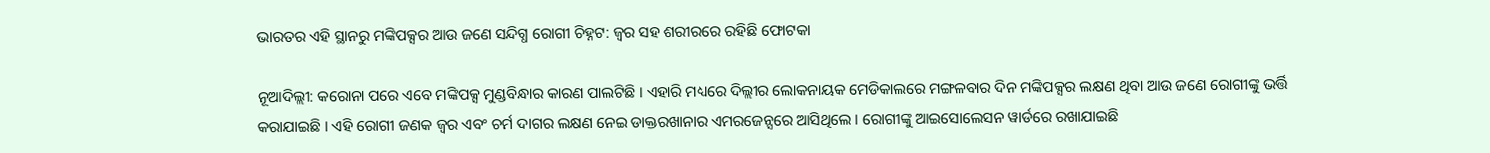ଭାରତର ଏହି ସ୍ଥାନରୁ ମଙ୍କିପକ୍ସର ଆଉ ଜଣେ ସନ୍ଦିଗ୍ଧ ରୋଗୀ ଚିହ୍ନଟ: ଜ୍ୱର ସହ ଶରୀରରେ ରହିଛି ଫୋଟକା

ନୂଆଦିଲ୍ଲୀ: କରୋନା ପରେ ଏବେ ମଙ୍କିପକ୍ସ ମୁଣ୍ଡବିନ୍ଧାର କାରଣ ପାଲଟିଛି । ଏହାରି ମଧ୍ୟରେ ଦିଲ୍ଲୀର ଲୋକନାୟକ ମେଡିକାଲରେ ମଙ୍ଗଳବାର ଦିନ ମଙ୍କିପକ୍ସର ଲକ୍ଷଣ ଥିବା ଆଉ ଜଣେ ରୋଗୀଙ୍କୁ ଭର୍ତ୍ତି କରାଯାଇଛି । ଏହି ରୋଗୀ ଜଣକ ଜ୍ୱର ଏବଂ ଚର୍ମ ଦାଗର ଲକ୍ଷଣ ନେଇ ଡାକ୍ତରଖାନାର ଏମରଜେନ୍ସରେ ଆସିଥିଲେ । ରୋଗୀଙ୍କୁ ଆଇସୋଲେସନ ୱାର୍ଡରେ ରଖାଯାଇଛି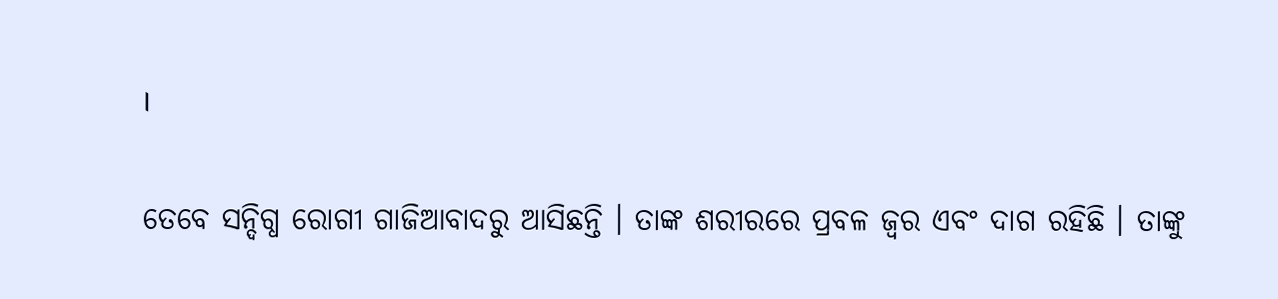।

ତେବେ ସନ୍ଦିଗ୍ଧ ରୋଗୀ ଗାଜିଆବାଦରୁ ଆସିଛନ୍ତି । ତାଙ୍କ ଶରୀରରେ ପ୍ରବଳ ଜ୍ୱର ଏବଂ ଦାଗ ରହିଛି । ତାଙ୍କୁ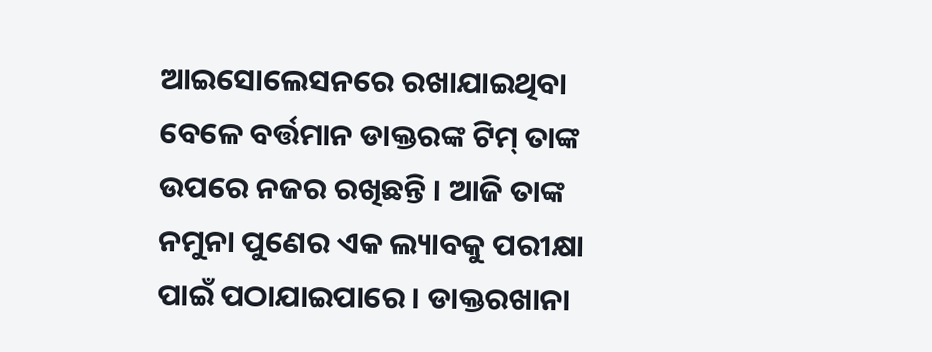ଆଇସୋଲେସନରେ ରଖାଯାଇଥିବା ବେଳେ ବର୍ତ୍ତମାନ ଡାକ୍ତରଙ୍କ ଟିମ୍ ତାଙ୍କ ଉପରେ ନଜର ରଖିଛନ୍ତି । ଆଜି ତାଙ୍କ ନମୁନା ପୁଣେର ଏକ ଲ୍ୟାବକୁ ପରୀକ୍ଷା ପାଇଁ ପଠାଯାଇପାରେ । ଡାକ୍ତରଖାନା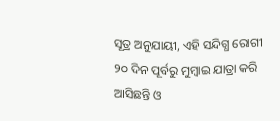ସୂତ୍ର ଅନୁଯାୟୀ, ଏହି ସନ୍ଦିଗ୍ଧ ରୋଗୀ ୨୦ ଦିନ ପୂର୍ବରୁ ମୁମ୍ବାଇ ଯାତ୍ରା କରି ଆସିଛନ୍ତି ଓ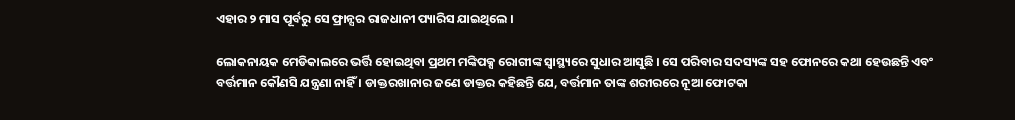ଏହାର ୨ ମାସ ପୂର୍ବରୁ ସେ ଫ୍ରାନ୍ସର ରାଜଧାନୀ ପ୍ୟାରିସ ଯାଇଥିଲେ ।

ଲୋକନାୟକ ମେଡିକାଲରେ ଭର୍ତ୍ତି ହୋଇଥିବା ପ୍ରଥମ ମଙ୍କିପକ୍ସ ରୋଗୀଙ୍କ ସ୍ୱାସ୍ଥ୍ୟରେ ସୁଧାର ଆସୁଛି । ସେ ପରିବାର ସଦସ୍ୟଙ୍କ ସହ ଫୋନରେ କଥା ହେଉଛନ୍ତି ଏବଂ ବର୍ତ୍ତମାନ କୌଣସି ଯନ୍ତ୍ରଣା ନାହିଁ । ଡାକ୍ତରଖାନାର ଜଣେ ଡାକ୍ତର କହିଛନ୍ତି ଯେ, ବର୍ତ୍ତମାନ ତାଙ୍କ ଶରୀରରେ ନୂଆ ଫୋଟକା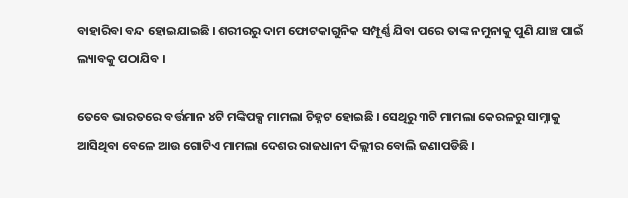ବାହାରିବା ବନ୍ଦ ହୋଇଯାଇଛି । ଶରୀରରୁ ଦାମ ଫୋଟକାଗୁନିକ ସମ୍ପୂର୍ଣ୍ଣ ଯିବା ପରେ ତାଙ୍କ ନମୁନାକୁ ପୁଣି ଯାଞ୍ଚ ପାଇଁ ଲ୍ୟାବକୁ ପଠାଯିବ ।

ତେବେ ଭାରତରେ ବର୍ତ୍ତମାନ ୪ଟି ମଙ୍କିପକ୍ସ ମାମଲା ଚିହ୍ନଟ ହୋଇଛି । ସେଥିରୁ ୩ଟି ମାମଲା କେରଳରୁ ସାମ୍ନାକୁ ଆସିଥିବା ବେଳେ ଆଉ ଗୋଟିଏ ମାମଲା ଦେଶର ରାଜଧାନୀ ଦିଲ୍ଲୀର ବୋଲି ଜଣାପଡିଛି ।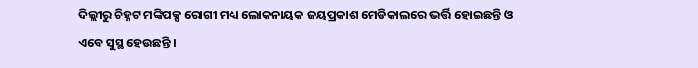ଦିଲ୍ଲୀରୁ ଚିହ୍ନଟ ମଙ୍କିପକ୍ସ ରୋଗୀ ମଧ୍ୟ ଲୋକନାୟକ ଜୟପ୍ରକାଶ ମେଡିକାଲରେ ଭର୍ତ୍ତି ହୋଇଛନ୍ତି ଓ ଏବେ ସୁସ୍ଥ ହେଉଛନ୍ତି ।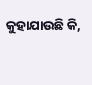କୁହାଯାଉଛି କି,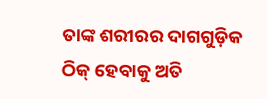ତାଙ୍କ ଶରୀରର ଦାଗଗୁଡ଼ିକ ଠିକ୍ ହେବାକୁ ଅତି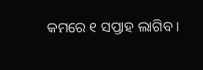କମରେ ୧ ସପ୍ତାହ ଲାଗିବ ।